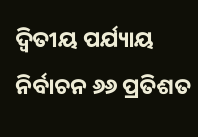ଦ୍ୱିତୀୟ ପର୍ଯ୍ୟାୟ ନିର୍ବାଚନ ୬୬ ପ୍ରତିଶତ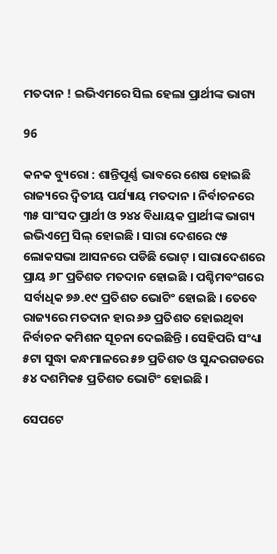ମତଦାନ ! ଇଭିଏମରେ ସିଲ ହେଲା ପ୍ରାର୍ଥୀଙ୍କ ଭାଗ୍ୟ

96

କନକ ବ୍ୟୁରୋ : ଶାନ୍ତିପୂର୍ଣ୍ଣ ଭାବରେ ଶେଷ ହୋଇଛି ରାଜ୍ୟରେ ଦ୍ୱିତୀୟ ପର୍ଯ୍ୟାୟ ମତଦାନ । ନିର୍ବାଚନରେ ୩୫ ସାଂସଦ ପ୍ରାର୍ଥୀ ଓ ୨୪୪ ବିଧାୟକ ପ୍ରାର୍ଥୀଙ୍କ ଭାଗ୍ୟ ଇଭିଏମ୍ରେ ସିଲ୍ ହୋଇଛି । ସାରା ଦେଶରେ ୯୫ ଲୋକସଭା ଆସନରେ ପଡିଛି ଭୋଟ୍ । ସାରାଦେଶରେ ପ୍ରାୟ ୬୮ ପ୍ରତିଶତ ମତଦାନ ହୋଇଛି । ପଶ୍ଚିମବଂଗରେ ସର୍ବାଧିକ ୭୬.୧୯ ପ୍ରତିଶତ ଭୋଟିଂ ହୋଇଛି । ତେବେ ରାଜ୍ୟରେ ମତଦାନ ହାର ୬୬ ପ୍ରତିଶତ ହୋଇଥିବା ନିର୍ବାଚନ କମିଶନ ସୂଚନା ଦେଇିଛନ୍ତି । ସେହିପରି ସଂଧ୍ୟା ୫ଟା ସୁଦ୍ଧା କନ୍ଧମାଳରେ ୫୭ ପ୍ରତିଶତ ଓ ସୁନ୍ଦରଗଡରେ ୫୪ ଦଶମିକ୫ ପ୍ରତିଶତ ଭୋଟିଂ ହୋଇଛି ।

ସେପଟେ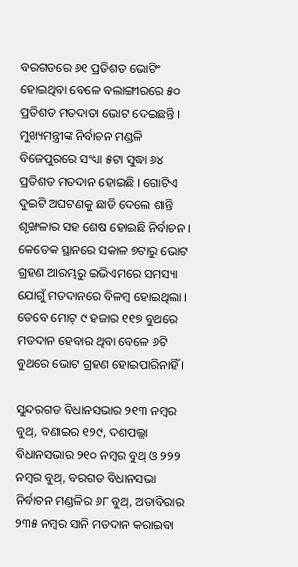ବରଗଡରେ ୬୧ ପ୍ରତିଶତ ଭୋଟିଂ ହୋଇଥିବା ବେଳେ ବଲାଙ୍ଗୀରରେ ୫୦ ପ୍ରତିଶତ ମତଦାତା ଭୋଟ ଦେଇଛନ୍ତି । ମୁଖ୍ୟମନ୍ତ୍ରୀଙ୍କ ନିର୍ବାଚନ ମଣ୍ଡଳି ବିଜେପୁରରେ ସଂଧ୍ୟା ୫ଟା ସୁଦ୍ଧା ୬୪ ପ୍ରତିଶତ ମତଦାନ ହୋଇଛି । ଗୋଟିଏ ଦୁଇଟି ଅଘଟଣକୁ ଛାଡି ଦେଲେ ଶାନ୍ତି ଶୃଙ୍ଖଳାର ସହ ଶେଷ ହୋଇଛି ନିର୍ବାଚନ । କେତେକ ସ୍ଥାନରେ ସକାଳ ୭ଟାରୁ ଭୋଟ ଗ୍ରହଣ ଆରମ୍ଭରୁ ଇଭିଏମରେ ସମସ୍ୟା ଯୋଗୁଁ ମତଦାନରେ ବିଳମ୍ବ ହୋଇଥିଲା । ତେବେ ମୋଟ୍ ୯ ହଜାର ୧୧୭ ବୁଥରେ ମତଦାନ ହେବାର ଥିବା ବେଳେ ୬ଟି ବୁଥରେ ଭୋଟ ଗ୍ରହଣ ହୋଇପାରିନାହିଁ ।

ସୁନ୍ଦରଗଡ ବିଧାନସଭାର ୨୧୩ ନମ୍ବର ବୁଥ୍, ବଣାଇର ୧୨୯, ଦଶପଲ୍ଲା ବିଧାନସଭାର ୨୧୦ ନମ୍ବର ବୁଥ୍ ଓ ୨୨୨ ନମ୍ବର ବୁଥ୍, ବରଗଡ ବିଧାନସଭା ନିର୍ବାଚନ ମଣ୍ଡଳିର ୬୮ ବୁଥ୍, ଅତାବିରାର ୨୩୫ ନମ୍ବର ସାନି ମତଦାନ କରାଇବା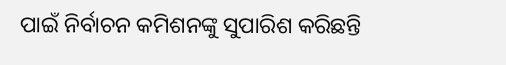ପାଇଁ ନିର୍ବାଚନ କମିଶନଙ୍କୁ ସୁପାରିଶ କରିଛନ୍ତି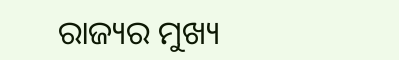ରାଜ୍ୟର ମୁଖ୍ୟ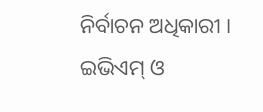ନିର୍ବାଚନ ଅଧିକାରୀ । ଇଭିଏମ୍ ଓ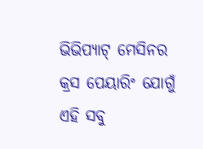ଭିଭିପ୍ୟାଟ୍ ମେସିନର କ୍ରସ ପେୟାରିଂ ଯୋଗୁଁ ଏହି ସବୁ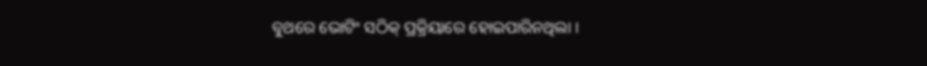ବୁଥରେ ଭୋଟିଂ ସଠିକ୍ ପ୍ରକ୍ରିୟାରେ ହୋଇପାରିନଥିଲା ।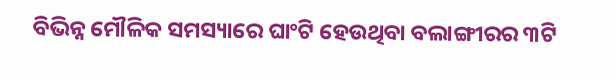ବିଭିନ୍ନ ମୌଳିକ ସମସ୍ୟାରେ ଘାଂଟି ହେଉଥିବା ବଲାଙ୍ଗୀରର ୩ଟି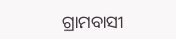ଗ୍ରାମବାସୀ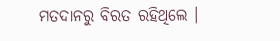ମତଦାନରୁ ବିରତ ରହିଥିଲେ ।